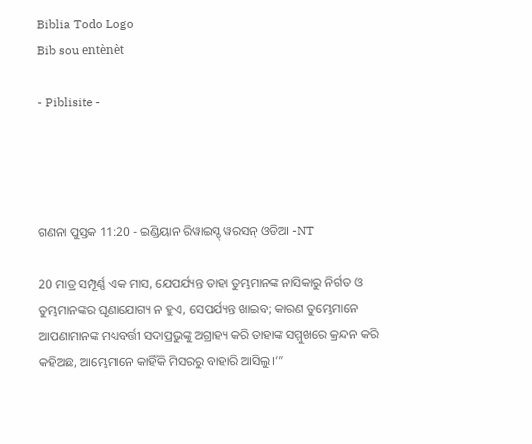Biblia Todo Logo
Bib sou entènèt

- Piblisite -




ଗଣନା ପୁସ୍ତକ 11:20 - ଇଣ୍ଡିୟାନ ରିୱାଇସ୍ଡ୍ ୱରସନ୍ ଓଡିଆ -NT

20 ମାତ୍ର ସମ୍ପୂର୍ଣ୍ଣ ଏକ ମାସ, ଯେପର୍ଯ୍ୟନ୍ତ ତାହା ତୁମ୍ଭମାନଙ୍କ ନାସିକାରୁ ନିର୍ଗତ ଓ ତୁମ୍ଭମାନଙ୍କର ଘୃଣାଯୋଗ୍ୟ ନ ହୁଏ, ସେପର୍ଯ୍ୟନ୍ତ ଖାଇବ; କାରଣ ତୁମ୍ଭେମାନେ ଆପଣାମାନଙ୍କ ମଧ୍ୟବର୍ତ୍ତୀ ସଦାପ୍ରଭୁଙ୍କୁ ଅଗ୍ରାହ୍ୟ କରି ତାହାଙ୍କ ସମ୍ମୁଖରେ କ୍ରନ୍ଦନ କରି କହିଅଛ, ଆମ୍ଭେମାନେ କାହିଁକି ମିସରରୁ ବାହାରି ଆସିଲୁ।’”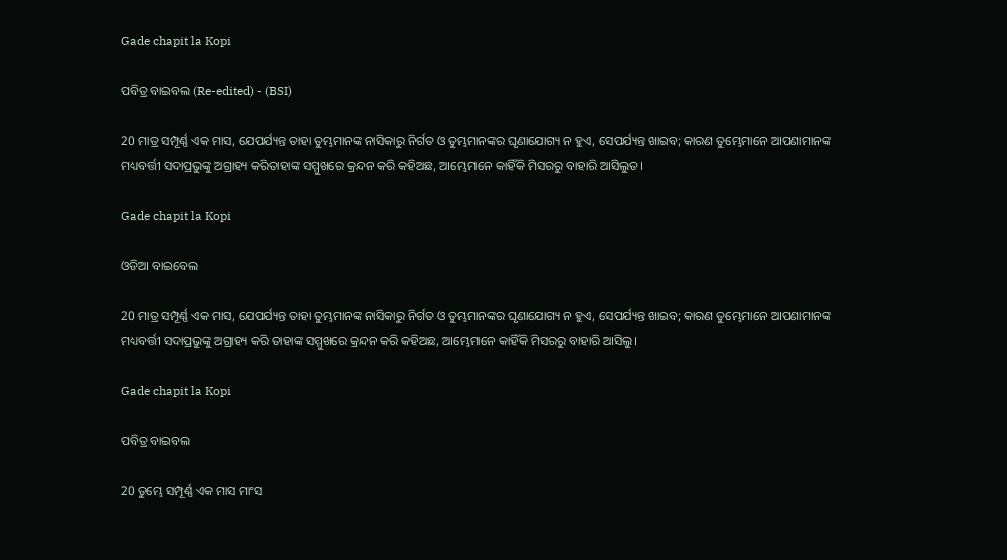Gade chapit la Kopi

ପବିତ୍ର ବାଇବଲ (Re-edited) - (BSI)

20 ମାତ୍ର ସମ୍ପୂର୍ଣ୍ଣ ଏକ ମାସ, ଯେପର୍ଯ୍ୟନ୍ତ ତାହା ତୁମ୍ଭମାନଙ୍କ ନାସିକାରୁ ନିର୍ଗତ ଓ ତୁମ୍ଭମାନଙ୍କର ଘୃଣାଯୋଗ୍ୟ ନ ହୁଏ, ସେପର୍ଯ୍ୟନ୍ତ ଖାଇବ; କାରଣ ତୁମ୍ଭେମାନେ ଆପଣାମାନଙ୍କ ମଧ୍ୟବର୍ତ୍ତୀ ସଦାପ୍ରଭୁଙ୍କୁ ଅଗ୍ରାହ୍ୟ କରିତାହାଙ୍କ ସମ୍ମୁଖରେ କ୍ରନ୍ଦନ କରି କହିଅଛ, ଆମ୍ଭେମାନେ କାହିଁକି ମିସରରୁ ବାହାରି ଆସିଲୁତ।

Gade chapit la Kopi

ଓଡିଆ ବାଇବେଲ

20 ମାତ୍ର ସମ୍ପୂର୍ଣ୍ଣ ଏକ ମାସ, ଯେପର୍ଯ୍ୟନ୍ତ ତାହା ତୁମ୍ଭମାନଙ୍କ ନାସିକାରୁ ନିର୍ଗତ ଓ ତୁମ୍ଭମାନଙ୍କର ଘୃଣାଯୋଗ୍ୟ ନ ହୁଏ, ସେପର୍ଯ୍ୟନ୍ତ ଖାଇବ; କାରଣ ତୁମ୍ଭେମାନେ ଆପଣାମାନଙ୍କ ମଧ୍ୟବର୍ତ୍ତୀ ସଦାପ୍ରଭୁଙ୍କୁ ଅଗ୍ରାହ୍ୟ କରି ତାହାଙ୍କ ସମ୍ମୁଖରେ କ୍ରନ୍ଦନ କରି କହିଅଛ, ଆମ୍ଭେମାନେ କାହିଁକି ମିସରରୁ ବାହାରି ଆସିଲୁ।

Gade chapit la Kopi

ପବିତ୍ର ବାଇବଲ

20 ତୁମ୍ଭେ ସମ୍ପୂର୍ଣ୍ଣ ଏକ ମାସ ମାଂସ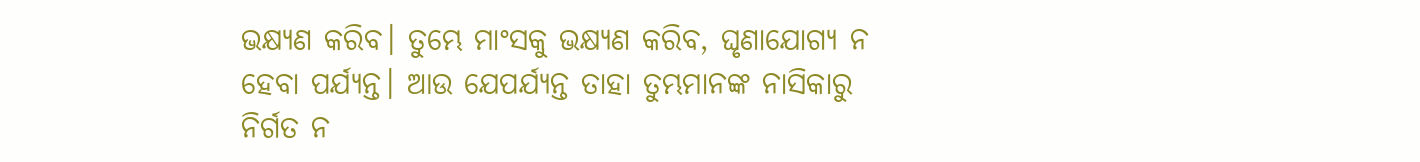ଭକ୍ଷ୍ୟଣ କରିବ। ତୁମ୍ଭେ ମାଂସକୁ ଭକ୍ଷ୍ୟଣ କରିବ, ଘୃଣାଯୋଗ୍ୟ ନ ହେବା ପର୍ଯ୍ୟନ୍ତ। ଆଉ ଯେପର୍ଯ୍ୟନ୍ତ ତାହା ତୁମ୍ଭମାନଙ୍କ ନାସିକାରୁ ନିର୍ଗତ ନ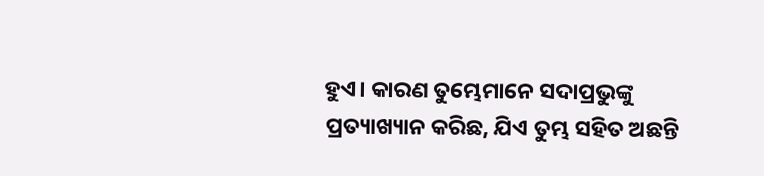ହୁଏ। କାରଣ ତୁମ୍ଭେମାନେ ସଦାପ୍ରଭୁଙ୍କୁ ପ୍ରତ୍ୟାଖ୍ୟାନ କରିଛ, ଯିଏ ତୁମ୍ଭ ସହିତ ଅଛନ୍ତି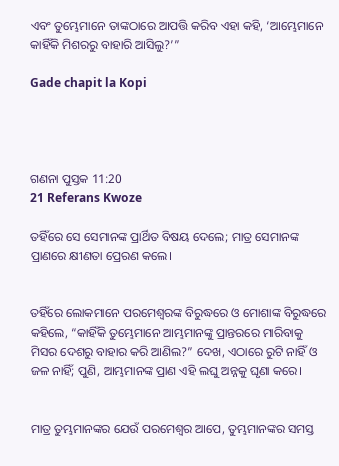ଏବଂ ତୁମ୍ଭେମାନେ ତାଙ୍କଠାରେ ଆପତ୍ତି କରିବ ଏହା କହି, ‘ଆମ୍ଭେମାନେ କାହିଁକି ମିଶରରୁ ବାହାରି ଆସିଲୁ?’”

Gade chapit la Kopi




ଗଣନା ପୁସ୍ତକ 11:20
21 Referans Kwoze

ତହିଁରେ ସେ ସେମାନଙ୍କ ପ୍ରାର୍ଥିତ ବିଷୟ ଦେଲେ; ମାତ୍ର ସେମାନଙ୍କ ପ୍ରାଣରେ କ୍ଷୀଣତା ପ୍ରେରଣ କଲେ।


ତହିଁରେ ଲୋକମାନେ ପରମେଶ୍ୱରଙ୍କ ବିରୁଦ୍ଧରେ ଓ ମୋଶାଙ୍କ ବିରୁଦ୍ଧରେ କହିଲେ, “କାହିଁକି ତୁମ୍ଭେମାନେ ଆମ୍ଭମାନଙ୍କୁ ପ୍ରାନ୍ତରରେ ମାରିବାକୁ ମିସର ଦେଶରୁ ବାହାର କରି ଆଣିଲ?” ଦେଖ, ଏଠାରେ ରୁଟି ନାହିଁ ଓ ଜଳ ନାହିଁ; ପୁଣି, ଆମ୍ଭମାନଙ୍କ ପ୍ରାଣ ଏହି ଲଘୁ ଅନ୍ନକୁ ଘୃଣା କରେ।


ମାତ୍ର ତୁମ୍ଭମାନଙ୍କର ଯେଉଁ ପରମେଶ୍ୱର ଆପେ, ତୁମ୍ଭମାନଙ୍କର ସମସ୍ତ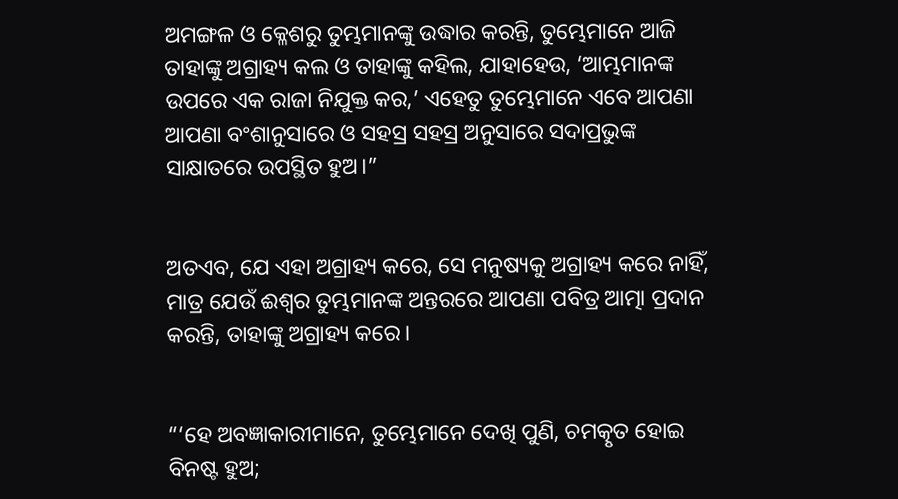ଅମଙ୍ଗଳ ଓ କ୍ଳେଶରୁ ତୁମ୍ଭମାନଙ୍କୁ ଉଦ୍ଧାର କରନ୍ତି, ତୁମ୍ଭେମାନେ ଆଜି ତାହାଙ୍କୁ ଅଗ୍ରାହ୍ୟ କଲ ଓ ତାହାଙ୍କୁ କହିଲ, ଯାହାହେଉ, ‘ଆମ୍ଭମାନଙ୍କ ଉପରେ ଏକ ରାଜା ନିଯୁକ୍ତ କର,’ ଏହେତୁ ତୁମ୍ଭେମାନେ ଏବେ ଆପଣା ଆପଣା ବଂଶାନୁସାରେ ଓ ସହସ୍ର ସହସ୍ର ଅନୁସାରେ ସଦାପ୍ରଭୁଙ୍କ ସାକ୍ଷାତରେ ଉପସ୍ଥିତ ହୁଅ।”


ଅତଏବ, ଯେ ଏହା ଅଗ୍ରାହ୍ୟ କରେ, ସେ ମନୁଷ୍ୟକୁ ଅଗ୍ରାହ୍ୟ କରେ ନାହିଁ, ମାତ୍ର ଯେଉଁ ଈଶ୍ବର ତୁମ୍ଭମାନଙ୍କ ଅନ୍ତରରେ ଆପଣା ପବିତ୍ର ଆତ୍ମା ପ୍ରଦାନ କରନ୍ତି, ତାହାଙ୍କୁ ଅଗ୍ରାହ୍ୟ କରେ।


“‘ହେ ଅବଜ୍ଞାକାରୀମାନେ, ତୁମ୍ଭେମାନେ ଦେଖି ପୁଣି, ଚମତ୍କୃତ ହୋଇ ବିନଷ୍ଟ ହୁଅ;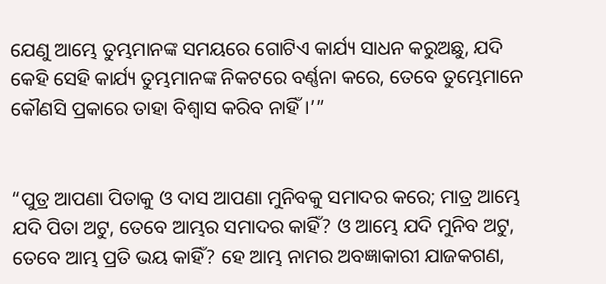ଯେଣୁ ଆମ୍ଭେ ତୁମ୍ଭମାନଙ୍କ ସମୟରେ ଗୋଟିଏ କାର୍ଯ୍ୟ ସାଧନ କରୁଅଛୁ, ଯଦି କେହି ସେହି କାର୍ଯ୍ୟ ତୁମ୍ଭମାନଙ୍କ ନିକଟରେ ବର୍ଣ୍ଣନା କରେ, ତେବେ ତୁମ୍ଭେମାନେ କୌଣସି ପ୍ରକାରେ ତାହା ବିଶ୍ୱାସ କରିବ ନାହିଁ।’”


“ପୁତ୍ର ଆପଣା ପିତାକୁ ଓ ଦାସ ଆପଣା ମୁନିବକୁ ସମାଦର କରେ; ମାତ୍ର ଆମ୍ଭେ ଯଦି ପିତା ଅଟୁ, ତେବେ ଆମ୍ଭର ସମାଦର କାହିଁ? ଓ ଆମ୍ଭେ ଯଦି ମୁନିବ ଅଟୁ, ତେବେ ଆମ୍ଭ ପ୍ରତି ଭୟ କାହିଁ? ହେ ଆମ୍ଭ ନାମର ଅବଜ୍ଞାକାରୀ ଯାଜକଗଣ,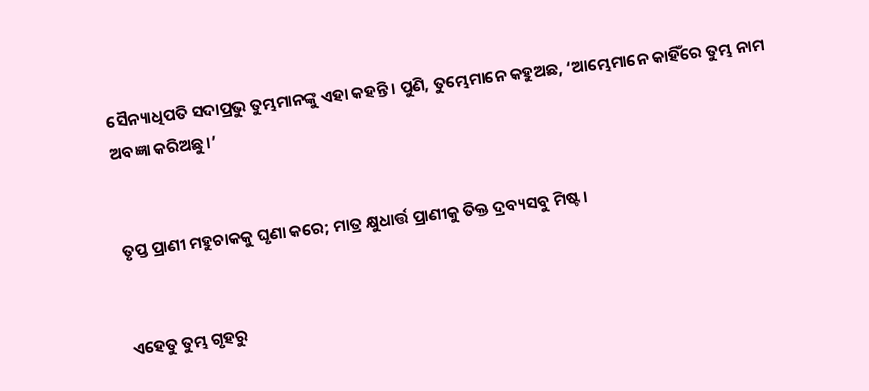ସୈନ୍ୟାଧିପତି ସଦାପ୍ରଭୁ ତୁମ୍ଭମାନଙ୍କୁ ଏହା କହନ୍ତି। ପୁଣି, ତୁମ୍ଭେମାନେ କହୁଅଛ, ‘ଆମ୍ଭେମାନେ କାହିଁରେ ତୁମ୍ଭ ନାମ ଅବଜ୍ଞା କରିଅଛୁ।’


ତୃପ୍ତ ପ୍ରାଣୀ ମହୁଚାକକୁ ଘୃଣା କରେ; ମାତ୍ର କ୍ଷୁଧାର୍ତ୍ତ ପ୍ରାଣୀକୁ ତିକ୍ତ ଦ୍ରବ୍ୟସବୁ ମିଷ୍ଟ।


ଏହେତୁ ତୁମ୍ଭ ଗୃହରୁ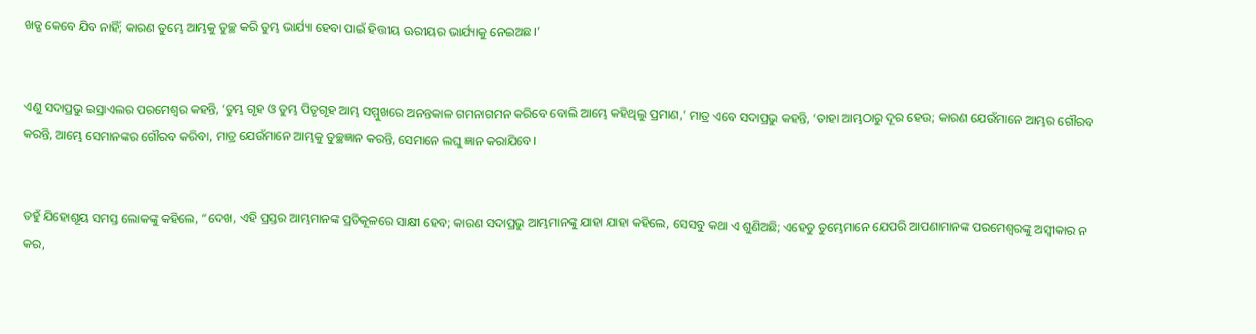ଖଡ୍ଗ କେବେ ଯିବ ନାହିଁ; କାରଣ ତୁମ୍ଭେ ଆମ୍ଭକୁ ତୁଚ୍ଛ କରି ତୁମ୍ଭ ଭାର୍ଯ୍ୟା ହେବା ପାଇଁ ହିତ୍ତୀୟ ଊରୀୟର ଭାର୍ଯ୍ୟାକୁ ନେଇଅଛ।’


ଏଣୁ ସଦାପ୍ରଭୁ ଇସ୍ରାଏଲର ପରମେଶ୍ୱର କହନ୍ତି, ‘ତୁମ୍ଭ ଗୃହ ଓ ତୁମ୍ଭ ପିତୃଗୃହ ଆମ୍ଭ ସମ୍ମୁଖରେ ଅନନ୍ତକାଳ ଗମନାଗମନ କରିବେ ବୋଲି ଆମ୍ଭେ କହିଥିଲୁ ପ୍ରମାଣ,’ ମାତ୍ର ଏବେ ସଦାପ୍ରଭୁ କହନ୍ତି, ‘ତାହା ଆମ୍ଭଠାରୁ ଦୂର ହେଉ; କାରଣ ଯେଉଁମାନେ ଆମ୍ଭର ଗୌରବ କରନ୍ତି, ଆମ୍ଭେ ସେମାନଙ୍କର ଗୌରବ କରିବା, ମାତ୍ର ଯେଉଁମାନେ ଆମ୍ଭକୁ ତୁଚ୍ଛଜ୍ଞାନ କରନ୍ତି, ସେମାନେ ଲଘୁ ଜ୍ଞାନ କରାଯିବେ।


ତହୁଁ ଯିହୋଶୂୟ ସମସ୍ତ ଲୋକଙ୍କୁ କହିଲେ, “ଦେଖ, ଏହି ପ୍ରସ୍ତର ଆମ୍ଭମାନଙ୍କ ପ୍ରତିକୂଳରେ ସାକ୍ଷୀ ହେବ; କାରଣ ସଦାପ୍ରଭୁ ଆମ୍ଭମାନଙ୍କୁ ଯାହା ଯାହା କହିଲେ, ସେସବୁ କଥା ଏ ଶୁଣିଅଛି; ଏହେତୁ ତୁମ୍ଭେମାନେ ଯେପରି ଆପଣାମାନଙ୍କ ପରମେଶ୍ୱରଙ୍କୁ ଅସ୍ୱୀକାର ନ କର,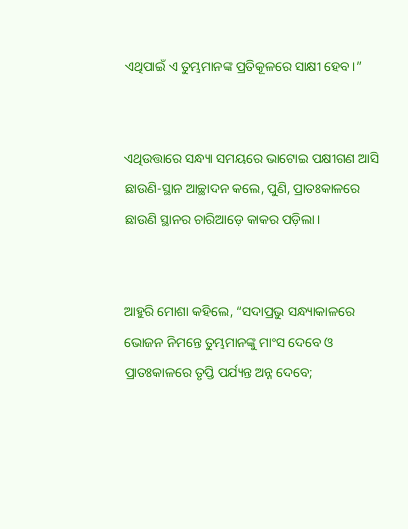ଏଥିପାଇଁ ଏ ତୁମ୍ଭମାନଙ୍କ ପ୍ରତିକୂଳରେ ସାକ୍ଷୀ ହେବ।”


ଏଥିଉତ୍ତାରେ ସନ୍ଧ୍ୟା ସମୟରେ ଭାଟୋଇ ପକ୍ଷୀଗଣ ଆସି ଛାଉଣି-ସ୍ଥାନ ଆଚ୍ଛାଦନ କଲେ, ପୁଣି, ପ୍ରାତଃକାଳରେ ଛାଉଣି ସ୍ଥାନର ଚାରିଆଡ଼େ କାକର ପଡ଼ିଲା।


ଆହୁରି ମୋଶା କହିଲେ, “ସଦାପ୍ରଭୁ ସନ୍ଧ୍ୟାକାଳରେ ଭୋଜନ ନିମନ୍ତେ ତୁମ୍ଭମାନଙ୍କୁ ମାଂସ ଦେବେ ଓ ପ୍ରାତଃକାଳରେ ତୃପ୍ତି ପର୍ଯ୍ୟନ୍ତ ଅନ୍ନ ଦେବେ;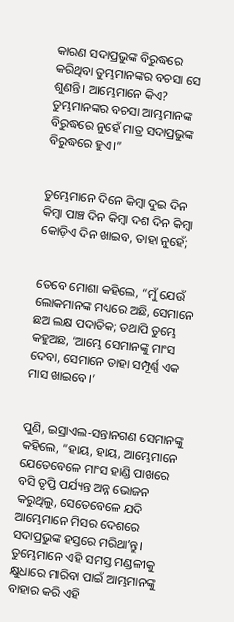କାରଣ ସଦାପ୍ରଭୁଙ୍କ ବିରୁଦ୍ଧରେ କରିଥିବା ତୁମ୍ଭମାନଙ୍କର ବଚସା ସେ ଶୁଣନ୍ତି। ଆମ୍ଭେମାନେ କିଏ? ତୁମ୍ଭମାନଙ୍କର ବଚସା ଆମ୍ଭମାନଙ୍କ ବିରୁଦ୍ଧରେ ନୁହେଁ ମାତ୍ର ସଦାପ୍ରଭୁଙ୍କ ବିରୁଦ୍ଧରେ ହୁଏ।”


ତୁମ୍ଭେମାନେ ଦିନେ କିମ୍ବା ଦୁଇ ଦିନ କିମ୍ବା ପାଞ୍ଚ ଦିନ କିମ୍ବା ଦଶ ଦିନ କିମ୍ବା କୋଡ଼ିଏ ଦିନ ଖାଇବ, ତାହା ନୁହେଁ;


ତେବେ ମୋଶା କହିଲେ, “ମୁଁ ଯେଉଁ ଲୋକମାନଙ୍କ ମଧ୍ୟରେ ଅଛି, ସେମାନେ ଛଅ ଲକ୍ଷ ପଦାତିକ; ତଥାପି ତୁମ୍ଭେ କହୁଅଛ, ‘ଆମ୍ଭେ ସେମାନଙ୍କୁ ମାଂସ ଦେବା, ସେମାନେ ତାହା ସମ୍ପୂର୍ଣ୍ଣ ଏକ ମାସ ଖାଇବେ।’


ପୁଣି, ଇସ୍ରାଏଲ-ସନ୍ତାନଗଣ ସେମାନଙ୍କୁ କହିଲେ, “ହାୟ, ହାୟ, ଆମ୍ଭେମାନେ ଯେତେବେଳେ ମାଂସ ହାଣ୍ଡି ପାଖରେ ବସି ତୃପ୍ତି ପର୍ଯ୍ୟନ୍ତ ଅନ୍ନ ଭୋଜନ କରୁଥିଲୁ, ସେତେବେଳେ ଯଦି ଆମ୍ଭେମାନେ ମିସର ଦେଶରେ ସଦାପ୍ରଭୁଙ୍କ ହସ୍ତରେ ମରିଥାʼନ୍ତୁ। ତୁମ୍ଭେମାନେ ଏହି ସମସ୍ତ ମଣ୍ଡଳୀକୁ କ୍ଷୁଧାରେ ମାରିବା ପାଇଁ ଆମ୍ଭମାନଙ୍କୁ ବାହାର କରି ଏହି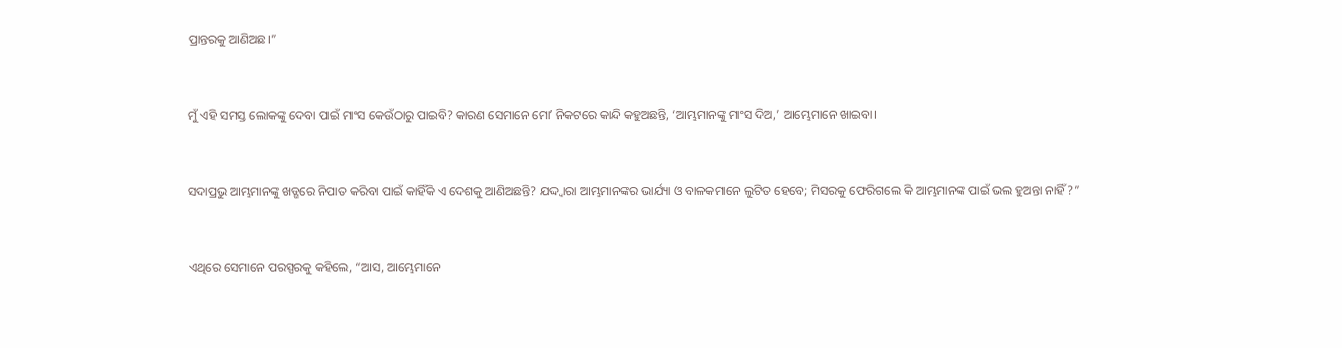ପ୍ରାନ୍ତରକୁ ଆଣିଅଛ।”


ମୁଁ ଏହି ସମସ୍ତ ଲୋକଙ୍କୁ ଦେବା ପାଇଁ ମାଂସ କେଉଁଠାରୁ ପାଇବି? କାରଣ ସେମାନେ ମୋʼ ନିକଟରେ କାନ୍ଦି କହୁଅଛନ୍ତି, ‘ଆମ୍ଭମାନଙ୍କୁ ମାଂସ ଦିଅ,’ ଆମ୍ଭେମାନେ ଖାଇବା।


ସଦାପ୍ରଭୁ ଆମ୍ଭମାନଙ୍କୁ ଖଡ୍ଗରେ ନିପାତ କରିବା ପାଇଁ କାହିଁକି ଏ ଦେଶକୁ ଆଣିଅଛନ୍ତି? ଯଦ୍ଦ୍ୱାରା ଆମ୍ଭମାନଙ୍କର ଭାର୍ଯ୍ୟା ଓ ବାଳକମାନେ ଲୁଟିତ ହେବେ; ମିସରକୁ ଫେରିଗଲେ କି ଆମ୍ଭମାନଙ୍କ ପାଇଁ ଭଲ ହୁଅନ୍ତା ନାହିଁ?”


ଏଥିରେ ସେମାନେ ପରସ୍ପରକୁ କହିଲେ, “ଆସ, ଆମ୍ଭେମାନେ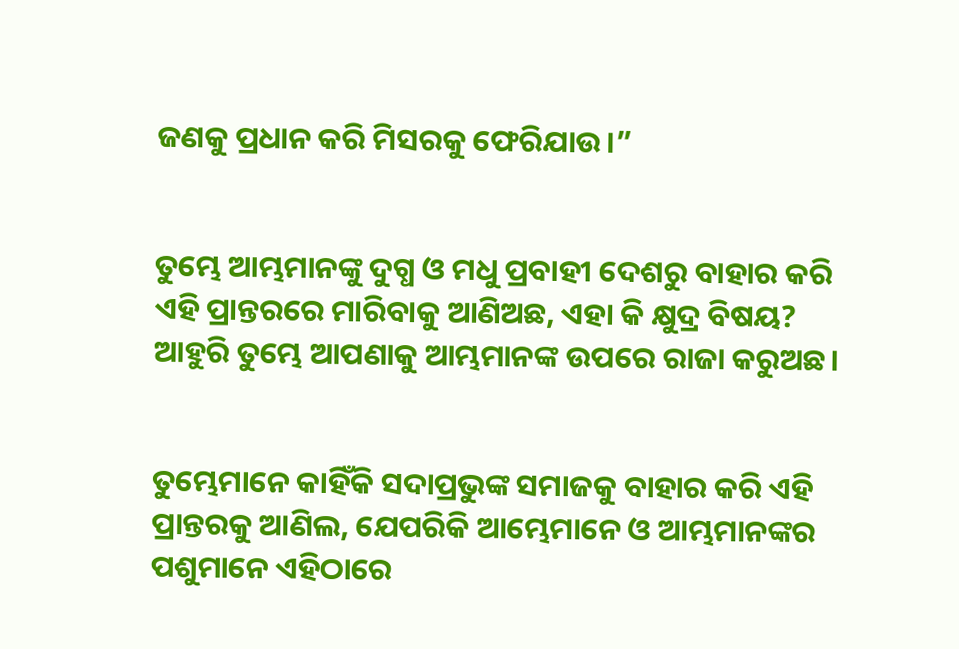ଜଣକୁ ପ୍ରଧାନ କରି ମିସରକୁ ଫେରିଯାଉ।”


ତୁମ୍ଭେ ଆମ୍ଭମାନଙ୍କୁ ଦୁଗ୍ଧ ଓ ମଧୁ ପ୍ରବାହୀ ଦେଶରୁ ବାହାର କରି ଏହି ପ୍ରାନ୍ତରରେ ମାରିବାକୁ ଆଣିଅଛ, ଏହା କି କ୍ଷୁଦ୍ର ବିଷୟ? ଆହୁରି ତୁମ୍ଭେ ଆପଣାକୁ ଆମ୍ଭମାନଙ୍କ ଉପରେ ରାଜା କରୁଅଛ।


ତୁମ୍ଭେମାନେ କାହିଁକି ସଦାପ୍ରଭୁଙ୍କ ସମାଜକୁ ବାହାର କରି ଏହି ପ୍ରାନ୍ତରକୁ ଆଣିଲ, ଯେପରିକି ଆମ୍ଭେମାନେ ଓ ଆମ୍ଭମାନଙ୍କର ପଶୁମାନେ ଏହିଠାରେ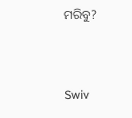ମରିବୁ?


Swiv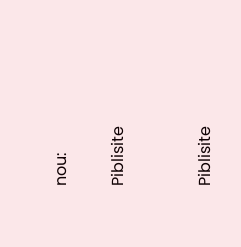nou:

Piblisite


Piblisite